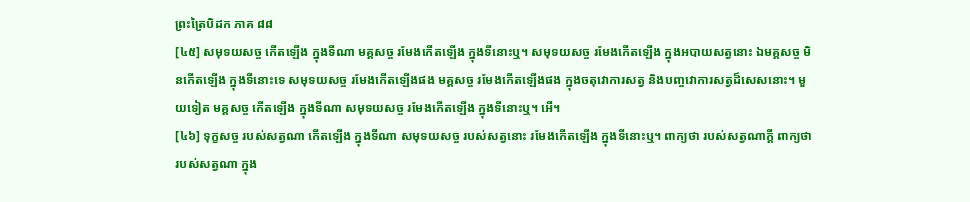ព្រះត្រៃបិដក ភាគ ៨៨
[៤៥] សមុទយសច្ច កើតឡើង ក្នុងទីណា មគ្គសច្ច រមែងកើតឡើង ក្នុងទីនោះឬ។ សមុទយសច្ច រមែងកើតឡើង ក្នុងអបាយសត្វនោះ ឯមគ្គសច្ច មិនកើតឡើង ក្នុងទីនោះទេ សមុទយសច្ច រមែងកើតឡើងផង មគ្គសច្ច រមែងកើតឡើងផង ក្នុងចតុវោការសត្វ និងបញ្ចវោការសត្វដ៏សេសនោះ។ មួយទៀត មគ្គសច្ច កើតឡើង ក្នុងទីណា សមុទយសច្ច រមែងកើតឡើង ក្នុងទីនោះឬ។ អើ។
[៤៦] ទុក្ខសច្ច របស់សត្វណា កើតឡើង ក្នុងទីណា សមុទយសច្ច របស់សត្វនោះ រមែងកើតឡើង ក្នុងទីនោះឬ។ ពាក្យថា របស់សត្វណាក្តី ពាក្យថា របស់សត្វណា ក្នុង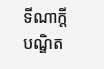ទីណាក្តី បណ្ឌិត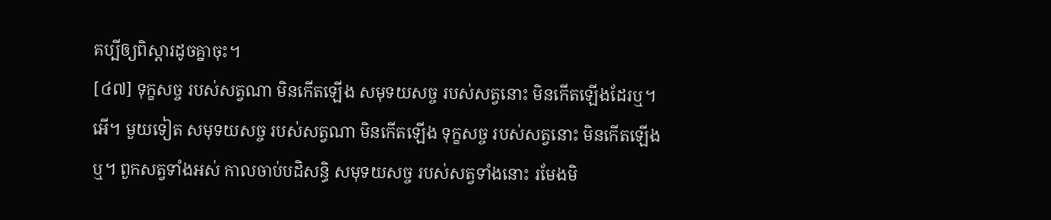គប្បីឲ្យពិស្តារដូចគ្នាចុះ។
[៤៧] ទុក្ខសច្ច របស់សត្វណា មិនកើតឡើង សមុទយសច្ច របស់សត្វនោះ មិនកើតឡើងដែរឬ។ អើ។ មួយទៀត សមុទយសច្ច របស់សត្វណា មិនកើតឡើង ទុក្ខសច្ច របស់សត្វនោះ មិនកើតឡើងឬ។ ពួកសត្វទាំងអស់ កាលចាប់បដិសន្ធិ សមុទយសច្ច របស់សត្វទាំងនោះ រមែងមិ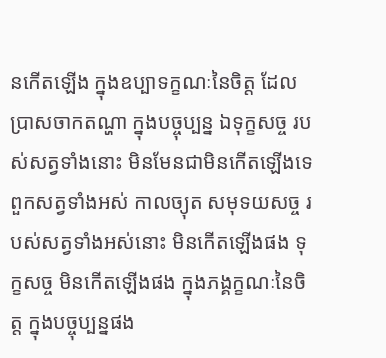នកើតឡើង ក្នុងឧប្បាទក្ខណៈនៃចិត្ត ដែលប្រាសចាកតណ្ហា ក្នុងបច្ចុប្បន្ន ឯទុក្ខសច្ច របស់សត្វទាំងនោះ មិនមែនជាមិនកើតឡើងទេ ពួកសត្វទាំងអស់ កាលច្យុត សមុទយសច្ច របស់សត្វទាំងអស់នោះ មិនកើតឡើងផង ទុក្ខសច្ច មិនកើតឡើងផង ក្នុងភង្គក្ខណៈនៃចិត្ត ក្នុងបច្ចុប្បន្នផង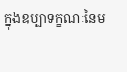ក្នុងឧប្បាទក្ខណៈនៃម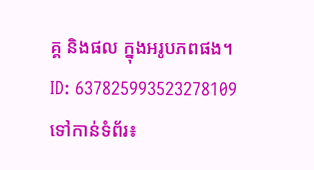គ្គ និងផល ក្នុងអរូបភពផង។
ID: 637825993523278109
ទៅកាន់ទំព័រ៖